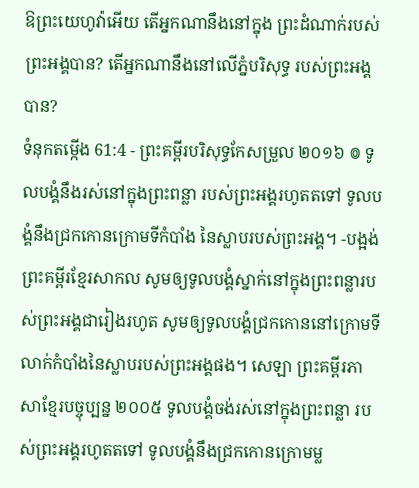ឱព្រះយេហូវ៉ាអើយ តើអ្នកណានឹងនៅក្នុង ព្រះដំណាក់របស់ព្រះអង្គបាន? តើអ្នកណានឹងនៅលើភ្នំបរិសុទ្ធ របស់ព្រះអង្គបាន?
ទំនុកតម្កើង 61:4 - ព្រះគម្ពីរបរិសុទ្ធកែសម្រួល ២០១៦ ៙ ទូលបង្គំនឹងរស់នៅក្នុងព្រះពន្លា របស់ព្រះអង្គរហូតតទៅ ទូលបង្គំនឹងជ្រកកោនក្រោមទីកំបាំង នៃស្លាបរបស់ព្រះអង្គ។ -បង្អង់ ព្រះគម្ពីរខ្មែរសាកល សូមឲ្យទូលបង្គំស្នាក់នៅក្នុងព្រះពន្លារបស់ព្រះអង្គជារៀងរហូត សូមឲ្យទូលបង្គំជ្រកកោននៅក្រោមទីលាក់កំបាំងនៃស្លាបរបស់ព្រះអង្គផង។ សេឡា ព្រះគម្ពីរភាសាខ្មែរបច្ចុប្បន្ន ២០០៥ ទូលបង្គំចង់រស់នៅក្នុងព្រះពន្លា របស់ព្រះអង្គរហូតតទៅ ទូលបង្គំនឹងជ្រកកោនក្រោមម្ល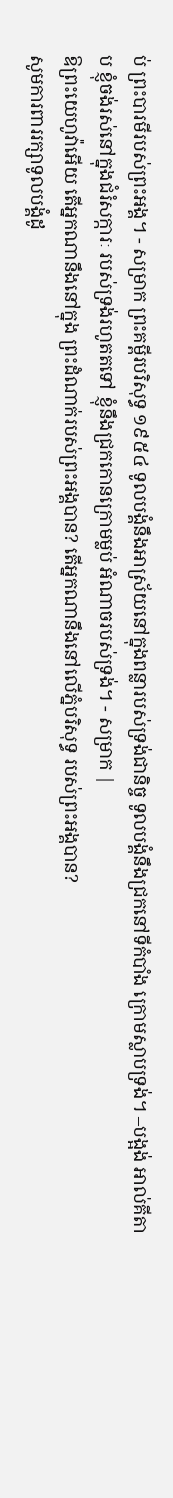ប់ ព្រះបារមីរបស់ព្រះអង្គ។ - សម្រាក ព្រះគម្ពីរបរិសុទ្ធ ១៩៥៤ ទូលបង្គំនឹងអាស្រ័យនៅក្នុងពន្លារបស់ទ្រង់ជានិច្ច ទូលបង្គំនឹងជ្រកនៅទីកំបាំង ក្រោមស្លាបទ្រង់។ –បង្អង់ អាល់គីតាប ខ្ញុំចង់រស់នៅក្នុងជំរំសក្ការៈ របស់ទ្រង់រហូតតទៅ ខ្ញុំនឹងជ្រកកោនក្រោមម្លប់ អំណាចរបស់ទ្រង់។ - សម្រាក |
ឱព្រះយេហូវ៉ាអើយ តើអ្នកណានឹងនៅក្នុង ព្រះដំណាក់របស់ព្រះអង្គបាន? តើអ្នកណានឹងនៅលើភ្នំបរិសុទ្ធ របស់ព្រះអង្គបាន?
សូមការពាររក្សាទូលបង្គំដូ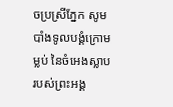ចប្រស្រីភ្នែក សូមបាំងទូលបង្គំក្រោមម្លប់ នៃចំអេងស្លាបរបស់ព្រះអង្គ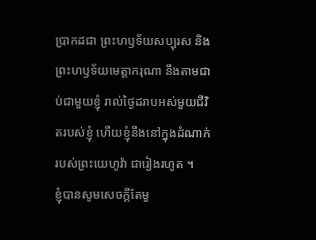ប្រាកដជា ព្រះហឫទ័យសប្បុរស និងព្រះហឫទ័យមេត្តាករុណា នឹងតាមជាប់ជាមួយខ្ញុំ រាល់ថ្ងៃដរាបអស់មួយជីវិតរបស់ខ្ញុំ ហើយខ្ញុំនឹងនៅក្នុងដំណាក់របស់ព្រះយេហូវ៉ា ជារៀងរហូត ។
ខ្ញុំបានសូមសេចក្ដីតែមួ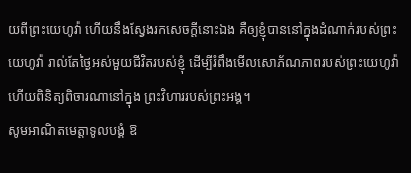យពីព្រះយេហូវ៉ា ហើយនឹងស្វែងរកសេចក្ដីនោះឯង គឺឲ្យខ្ញុំបាននៅក្នុងដំណាក់របស់ព្រះយេហូវ៉ា រាល់តែថ្ងៃអស់មួយជីវិតរបស់ខ្ញុំ ដើម្បីរំពឹងមើលសោភ័ណភាពរបស់ព្រះយេហូវ៉ា ហើយពិនិត្យពិចារណានៅក្នុង ព្រះវិហាររបស់ព្រះអង្គ។
សូមអាណិតមេត្តាទូលបង្គំ ឱ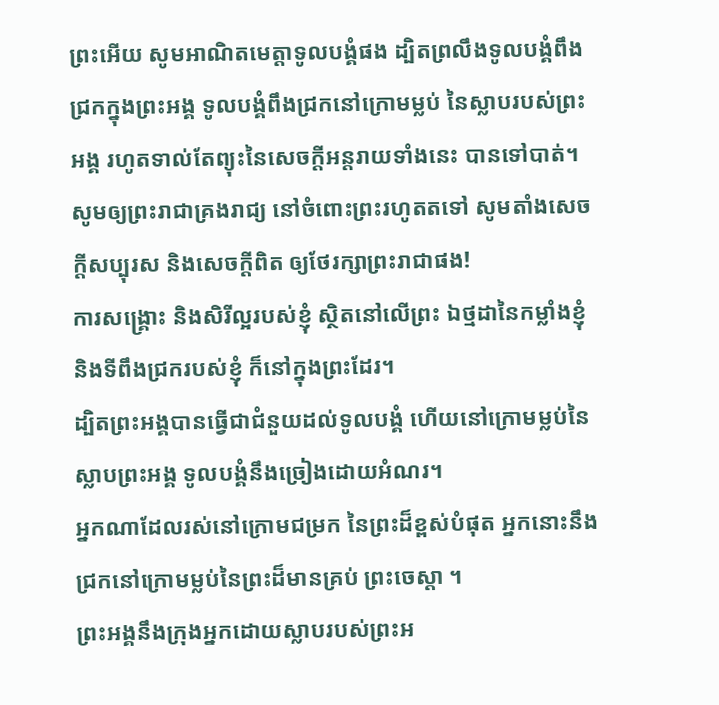ព្រះអើយ សូមអាណិតមេត្តាទូលបង្គំផង ដ្បិតព្រលឹងទូលបង្គំពឹងជ្រកក្នុងព្រះអង្គ ទូលបង្គំពឹងជ្រកនៅក្រោមម្លប់ នៃស្លាបរបស់ព្រះអង្គ រហូតទាល់តែព្យុះនៃសេចក្ដីអន្តរាយទាំងនេះ បានទៅបាត់។
សូមឲ្យព្រះរាជាគ្រងរាជ្យ នៅចំពោះព្រះរហូតតទៅ សូមតាំងសេចក្ដីសប្បុរស និងសេចក្ដីពិត ឲ្យថែរក្សាព្រះរាជាផង!
ការសង្គ្រោះ និងសិរីល្អរបស់ខ្ញុំ ស្ថិតនៅលើព្រះ ឯថ្មដានៃកម្លាំងខ្ញុំ និងទីពឹងជ្រករបស់ខ្ញុំ ក៏នៅក្នុងព្រះដែរ។
ដ្បិតព្រះអង្គបានធ្វើជាជំនួយដល់ទូលបង្គំ ហើយនៅក្រោមម្លប់នៃស្លាបព្រះអង្គ ទូលបង្គំនឹងច្រៀងដោយអំណរ។
អ្នកណាដែលរស់នៅក្រោមជម្រក នៃព្រះដ៏ខ្ពស់បំផុត អ្នកនោះនឹងជ្រកនៅក្រោមម្លប់នៃព្រះដ៏មានគ្រប់ ព្រះចេស្តា ។
ព្រះអង្គនឹងក្រុងអ្នកដោយស្លាបរបស់ព្រះអ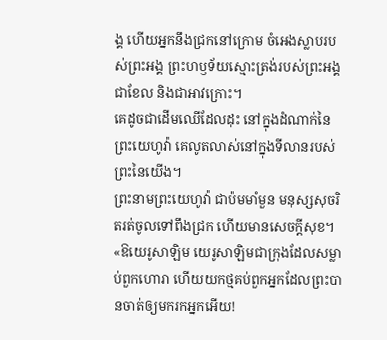ង្គ ហើយអ្នកនឹងជ្រកនៅក្រោម ចំអេងស្លាបរបស់ព្រះអង្គ ព្រះហឫទ័យស្មោះត្រង់របស់ព្រះអង្គជាខែល និងជាអាវក្រោះ។
គេដូចជាដើមឈើដែលដុះ នៅក្នុងដំណាក់នៃព្រះយេហូវ៉ា គេលូតលាស់នៅក្នុងទីលានរបស់ព្រះនៃយើង។
ព្រះនាមព្រះយេហូវ៉ា ជាប៉មមាំមួន មនុស្សសុចរិតរត់ចូលទៅពឹងជ្រក ហើយមានសេចក្ដីសុខ។
«ឱយេរូសាឡិម យេរូសាឡិមជាក្រុងដែលសម្លាប់ពួកហោរា ហើយយកថ្មគប់ពួកអ្នកដែលព្រះបានចាត់ឲ្យមករកអ្នកអើយ!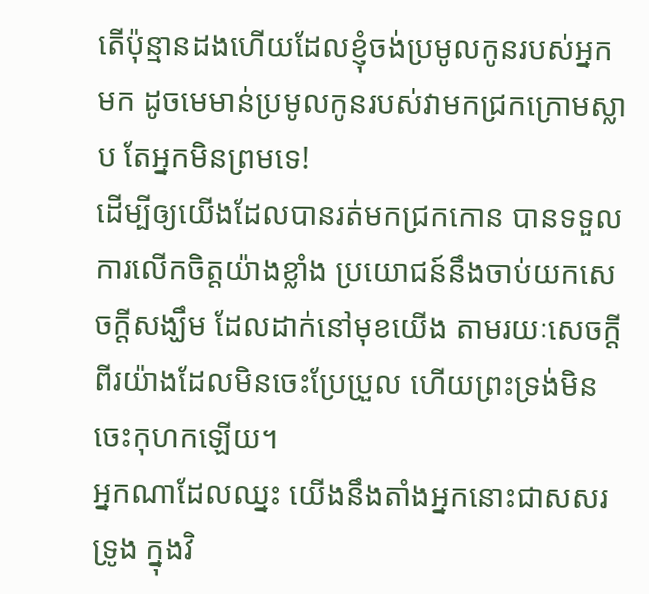តើប៉ុន្មានដងហើយដែលខ្ញុំចង់ប្រមូលកូនរបស់អ្នកមក ដូចមេមាន់ប្រមូលកូនរបស់វាមកជ្រកក្រោមស្លាប តែអ្នកមិនព្រមទេ!
ដើម្បីឲ្យយើងដែលបានរត់មកជ្រកកោន បានទទួលការលើកចិត្តយ៉ាងខ្លាំង ប្រយោជន៍នឹងចាប់យកសេចក្តីសង្ឃឹម ដែលដាក់នៅមុខយើង តាមរយៈសេចក្ដីពីរយ៉ាងដែលមិនចេះប្រែប្រួល ហើយព្រះទ្រង់មិនចេះកុហកឡើយ។
អ្នកណាដែលឈ្នះ យើងនឹងតាំងអ្នកនោះជាសសរទ្រូង ក្នុងវិ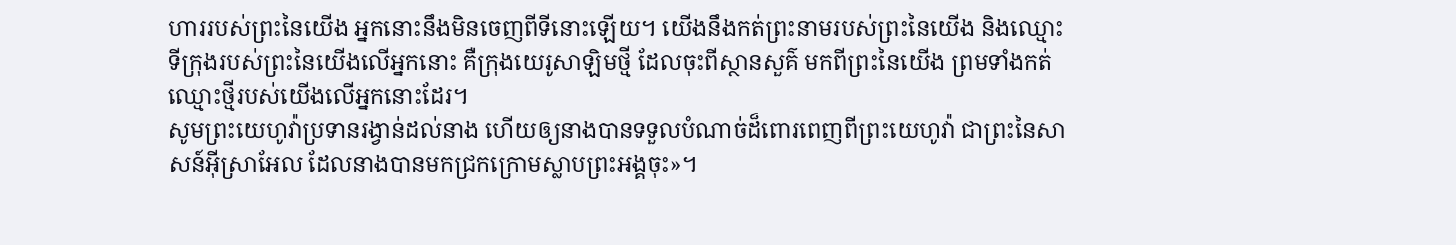ហាររបស់ព្រះនៃយើង អ្នកនោះនឹងមិនចេញពីទីនោះឡើយ។ យើងនឹងកត់ព្រះនាមរបស់ព្រះនៃយើង និងឈ្មោះទីក្រុងរបស់ព្រះនៃយើងលើអ្នកនោះ គឺក្រុងយេរូសាឡិមថ្មី ដែលចុះពីស្ថានសួគ៌ មកពីព្រះនៃយើង ព្រមទាំងកត់ឈ្មោះថ្មីរបស់យើងលើអ្នកនោះដែរ។
សូមព្រះយេហូវ៉ាប្រទានរង្វាន់ដល់នាង ហើយឲ្យនាងបានទទួលបំណាច់ដ៏ពោរពេញពីព្រះយេហូវ៉ា ជាព្រះនៃសាសន៍អ៊ីស្រាអែល ដែលនាងបានមកជ្រកក្រោមស្លាបព្រះអង្គចុះ»។